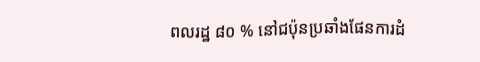ពលរដ្ឋ ៨០ % នៅជប៉ុនប្រឆាំងផែនការដំ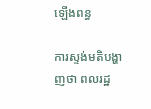ឡើងពន្ធ

ការស្ទង់មតិបង្ហាញថា ពលរដ្ឋ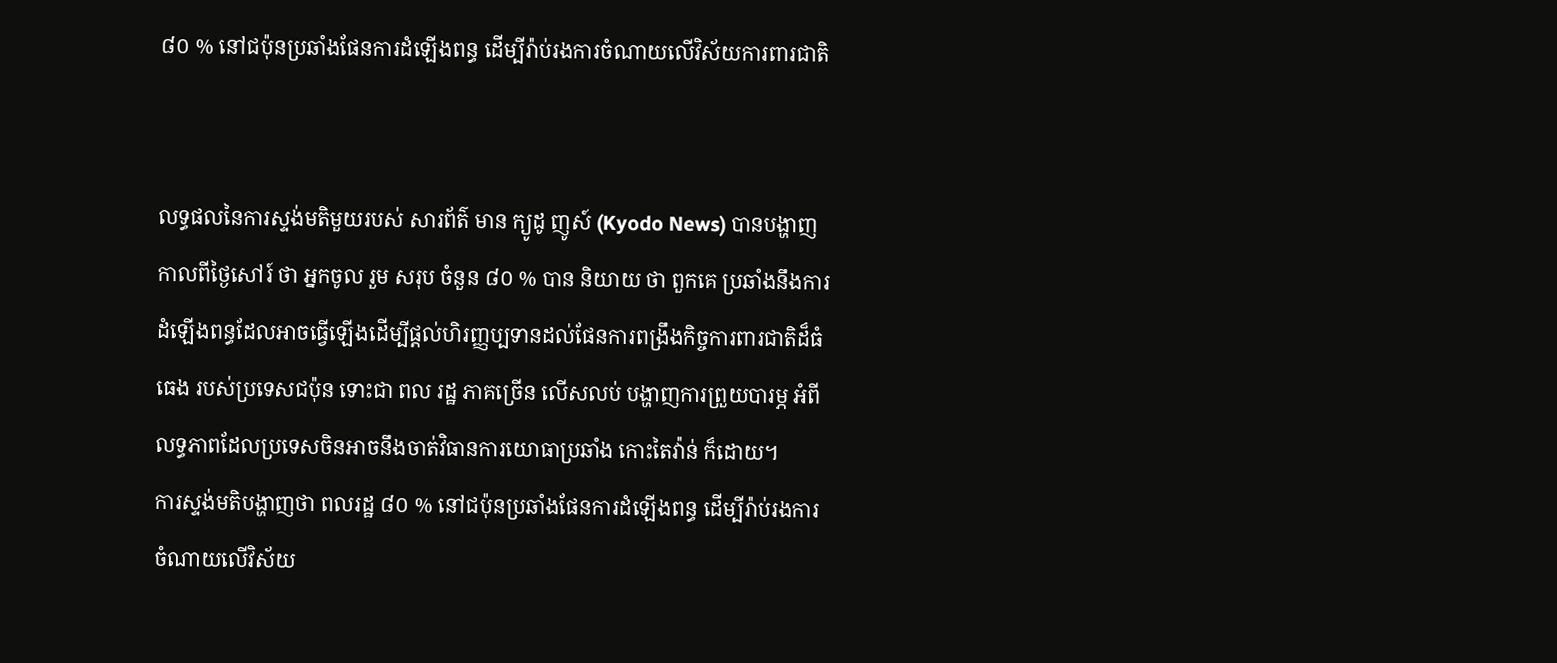៨០ % នៅជប៉ុនប្រឆាំងផែនការដំឡើងពន្ធ ដើម្បីរ៉ាប់រងការចំណាយលើវិស័យការពារជាតិ


លទ្ធផលនៃការស្ទង់មតិមួយរបស់ សារព័ត៌ មាន ក្យូដូ ញូស៍ (Kyodo News) បានបង្ហាញកាលពីថ្ងៃសៅរ៍ ថា អ្នកចូល រួម សរុប ចំនួន ៨០ % បាន និយាយ ថា ពួកគេ ប្រឆាំងនឹងការដំឡើងពន្ធដែលអាចធ្វើឡើងដើម្បីផ្តល់ហិរញ្ញប្បទានដល់ផែនការពង្រឹងកិច្ចការពារជាតិដ៏ធំធេង របស់ប្រទេសជប៉ុន ទោះជា ពល រដ្ឋ ភាគច្រើន លើសលប់ បង្ហាញការព្រួយបារម្ភ អំពីលទ្ធភាពដែលប្រទេសចិនអាចនឹងចាត់វិធានការយោធាប្រឆាំង កោះតៃវ៉ាន់ ក៏ដោយ។
ការស្ទង់មតិបង្ហាញថា ពលរដ្ឋ ៨០ % នៅជប៉ុនប្រឆាំងផែនការដំឡើងពន្ធ ដើម្បីរ៉ាប់រងការចំណាយលើវិស័យ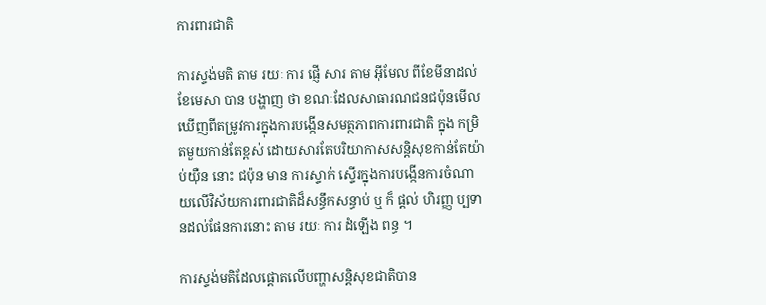ការពារជាតិ

ការស្ទង់មតិ តាម រយៈ ការ ផ្ញើ សារ តាម អ៊ីមែល ពីខែមីនាដល់ខែមេសា បាន បង្ហាញ ថា ខណៈដែលសាធារណជនជប៉ុនមើលឃើញពីតម្រូវការក្នុងការបង្កើនសមត្ថភាពការពារជាតិ ក្នុង កម្រិតមួយកាន់តែខ្ពស់ ដោយសារតែបរិយាកាសសន្តិសុខកាន់តែយ៉ាប់យ៉ឺន នោះ ជប៉ុន មាន ការស្ទាក់ ស្ទើរក្នុងការបង្កើនការចំណាយលើវិស័យការពារជាតិដ៏សន្ធឹកសន្ធាប់ ឬ ក៏ ផ្តល់ ហិរញ្ញ ប្បទានដល់ផែនការនោះ តាម រយៈ ការ ដំឡើង ពន្ធ ។

ការស្ទង់មតិដែលផ្តោតលើបញ្ហាសន្តិសុខជាតិបាន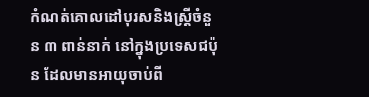កំណត់គោលដៅបុរសនិងស្ត្រីចំនួន ៣ ពាន់នាក់ នៅក្នុងប្រទេសជប៉ុន ដែលមានអាយុចាប់ពី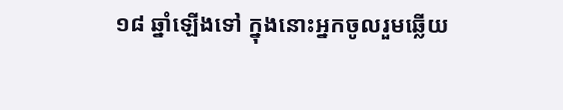១៨ ឆ្នាំឡើងទៅ ក្នុងនោះអ្នកចូលរួមឆ្លើយ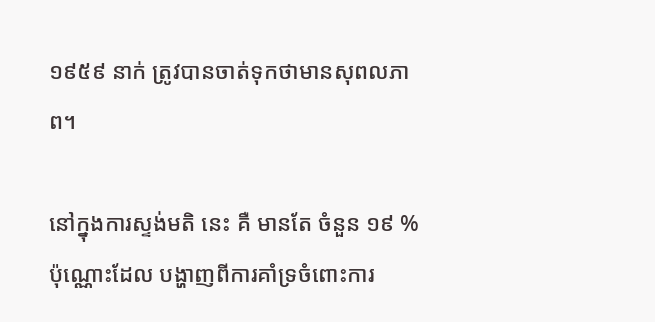១៩៥៩ នាក់ ត្រូវបានចាត់ទុកថាមានសុពលភាព។

នៅក្នុងការស្ទង់មតិ នេះ គឺ មានតែ ចំនួន ១៩ % ប៉ុណ្ណោះដែល បង្ហាញពីការគាំទ្រចំពោះការ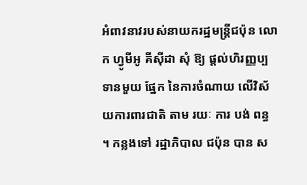អំពាវនាវរបស់នាយករដ្ឋមន្ត្រីជប៉ុន លោក ហ្វូមីអូ គីស៊ីដា សុំ ឱ្យ ផ្តល់ហិរញ្ញប្បទានមួយ ផ្នែក នៃការចំណាយ លើវិស័យការពារជាតិ តាម រយៈ ការ បង់ ពន្ធ ។ កន្លងទៅ រដ្ឋាភិបាល ជប៉ុន បាន ស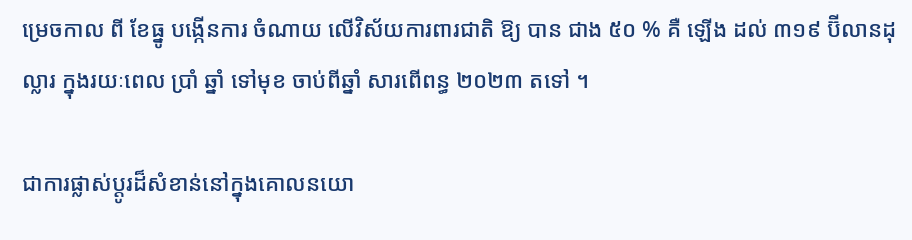ម្រេចកាល ពី ខែធ្នូ បង្កើនការ ចំណាយ លើវិស័យការពារជាតិ ឱ្យ បាន ជាង ៥០ % គឺ ឡើង ដល់ ៣១៩ ប៊ីលានដុល្លារ ក្នុងរយៈពេល ប្រាំ ឆ្នាំ ទៅមុខ ចាប់ពីឆ្នាំ សារពើពន្ធ ២០២៣ តទៅ ។

ជាការផ្លាស់ប្តូរដ៏សំខាន់នៅក្នុងគោលនយោ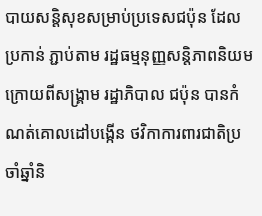បាយសន្តិសុខសម្រាប់ប្រទេសជប៉ុន ដែល ប្រកាន់ ភ្ជាប់តាម រដ្ឋធម្មនុញ្ញសន្តិភាពនិយម ក្រោយពីសង្គ្រាម រដ្ឋាភិបាល ជប៉ុន បានកំណត់គោលដៅបង្កើន ថវិកាការពារជាតិប្រចាំឆ្នាំនិ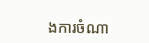ងការចំណា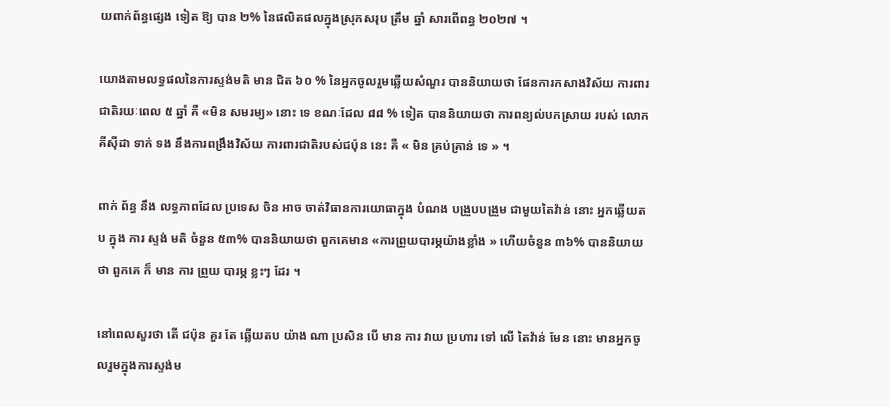យពាក់ព័ន្ធផ្សេង ទៀត ឱ្យ បាន ២% នៃផលិតផលក្នុងស្រុកសរុប ត្រឹម ឆ្នាំ សារពើពន្ធ ២០២៧ ។

យោងតាមលទ្ធផលនៃការស្ទង់មតិ មាន ជិត ៦០ % នៃអ្នកចូលរួមឆ្លើយសំណួរ បាននិយាយថា ផែនការកសាងវិស័យ ការពារជាតិរយៈពេល ៥ ឆ្នាំ គឺ «មិន សមរម្យ» នោះ ទេ ខណៈដែល ៨៨ % ទៀត បាននិយាយថា ការពន្យល់បកស្រាយ របស់ លោក គីស៊ីដា ទាក់ ទង នឹងការពង្រឹងវិស័យ ការពារជាតិរបស់ជប៉ុន នេះ គឺ « មិន គ្រប់គ្រាន់ ទេ » ។

ពាក់ ព័ន្ធ នឹង លទ្ធភាពដែល ប្រទេស ចិន អាច ចាត់វិធានការយោធាក្នុង បំណង បង្រួបបង្រួម ជាមួយតៃវ៉ាន់ នោះ អ្នកឆ្លើយតប ក្នុង ការ ស្ទង់ មតិ ចំនួន ៥៣% បាននិយាយថា ពួកគេមាន «ការព្រួយបារម្ភយ៉ាងខ្លាំង » ហើយចំនួន ៣៦% បាននិយាយថា ពួកគេ ក៏ មាន ការ ព្រួយ បារម្ភ ខ្លះៗ ដែរ ។

នៅពេលសួរថា តើ ជប៉ុន គួរ តែ ឆ្លើយតប យ៉ាង ណា ប្រសិន បើ មាន ការ វាយ ប្រហារ ទៅ លើ តៃវ៉ាន់ មែន នោះ មានអ្នកចូលរួមក្នុងការស្ទង់ម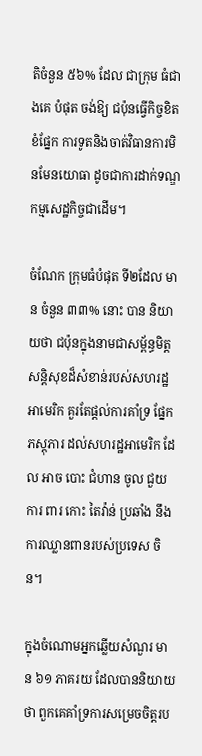តិចំនួន ៥៦% ដែល ជាក្រុម ធំជាងគេ បំផុត ចង់ឱ្យ ជប៉ុនធ្វើកិច្ចខិតខំផ្នែក ការទូតនិងចាត់វិធានការមិនមែនយោធា ដូចជាការដាក់ទណ្ឌកម្មសេដ្ឋកិច្ចជាដើម។

ចំណែក ក្រុមធំបំផុត ទី២ដែល មាន ចំនួន ៣៣% នោះ បាន និយាយថា ជប៉ុនក្នុងនាមជាសម្ព័ន្ធមិត្តសន្តិសុខដ៏សំខាន់របស់សហរដ្ឋអាមេរិក គួរតែផ្តល់ការគាំទ្រ ផ្នែកភស្តុភារ ដល់សហរដ្ឋអាមេរិក ដែល អាច បោះ ជំហាន ចូល ជួយ ការ ពារ កោះ តៃវ៉ាន់ ប្រឆាំង នឹងការឈ្លានពានរបស់ប្រទេស ចិន។

ក្នុងចំណោមអ្នកឆ្លើយសំណួរ មាន ៦១ ភាគរយ ដែលបាននិយាយថា ពួកគេគាំទ្រការសម្រេចចិត្តរប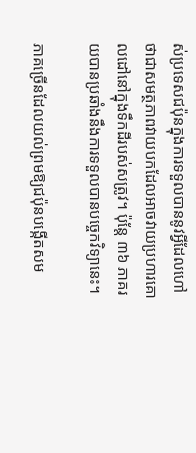ស់ប្រទេសជប៉ុនក្នុងការទទួលបាននូវអ្វីដែលហៅថាជាសមត្ថភាពវាយបកដែលអាចវាយប្រហារគោលដៅនៅក្នុងទឹកដីរបស់សត្រូវ។ ប៉ុន្តែ ៣៦ ភាគរយបានប្រឆាំងនឹងការទទួលបានបច្ចេកវិទ្យានេះ។

ភាគច្រើនដែលយល់ព្រមឱ្យជប៉ុនបង្កើតសម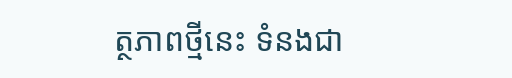ត្ថភាពថ្មីនេះ ទំនងជា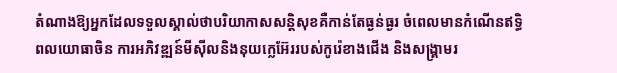តំណាងឱ្យអ្នកដែលទទួលស្គាល់ថាបរិយាកាសសន្តិសុខគឺកាន់តែធ្ងន់ធ្ងរ ចំពេលមានកំណើនឥទ្ធិពលយោធាចិន ការអភិវឌ្ឍន៍មីស៊ីលនិងនុយក្លេអ៊ែររបស់កូរ៉េខាងជើង និងសង្គ្រាមរ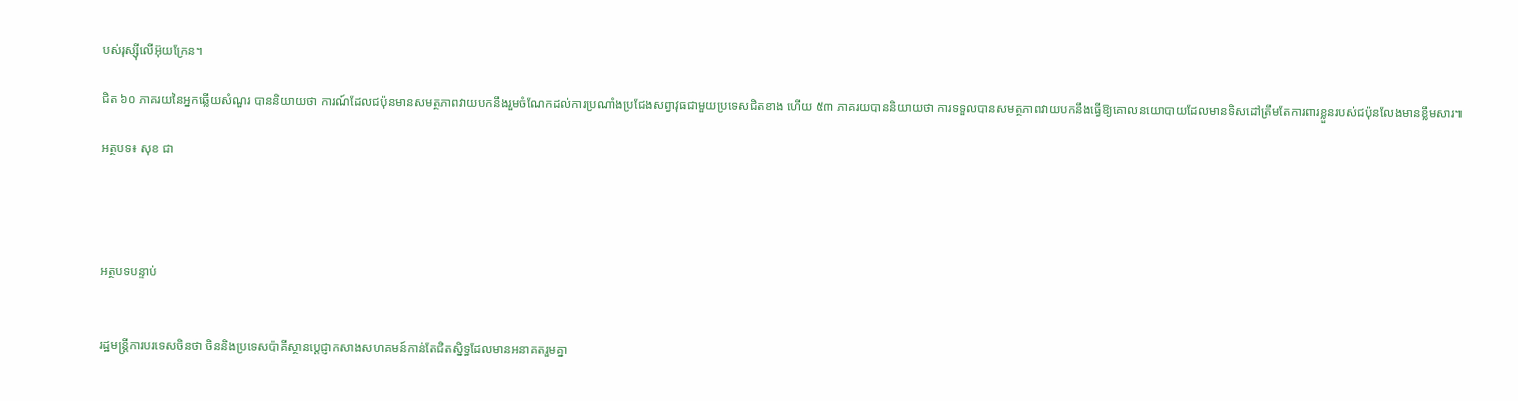បស់រុស្ស៊ីលើអ៊ុយក្រែន។

ជិត ៦០ ភាគរយនៃអ្នកឆ្លើយសំណួរ បាននិយាយថា ការណ៍ដែលជប៉ុនមានសមត្ថភាពវាយបកនឹងរួមចំណែកដល់ការប្រណាំងប្រជែងសព្វាវុធជាមួយប្រទេសជិតខាង ហើយ ៥៣ ភាគរយបាននិយាយថា ការទទួលបានសមត្ថភាពវាយបកនឹងធ្វើឱ្យគោលនយោបាយដែលមានទិសដៅត្រឹមតែការពារខ្លួនរបស់ជប៉ុនលែងមានខ្លឹមសារ៕

អត្ថបទ៖ សុខ ជា




អត្ថបទបន្ទាប់


រដ្ឋមន្ត្រីការបរទេសចិនថា ចិននិងប្រទេសប៉ាគីស្ថានប្តេជ្ញាកសាងសហគមន៍កាន់តែជិតស្និទ្ធដែលមានអនាគតរួមគ្នា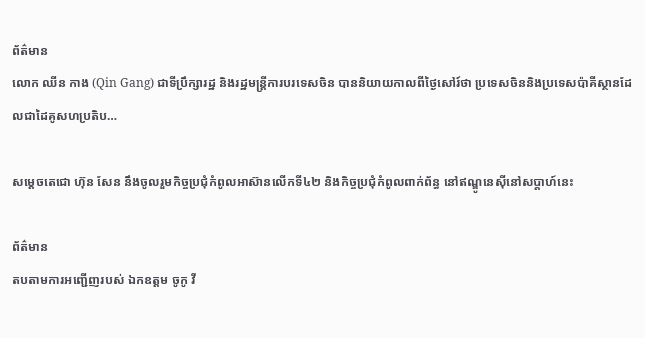ព័ត៌មាន
លោក ឈីន កាង (Qin Gang) ជាទីប្រឹក្សារដ្ឋ និងរដ្ឋមន្ត្រីការបរទេសចិន បាននិយាយកាលពីថ្ងៃសៅរ៍ថា ប្រទេសចិននិងប្រទេសប៉ាគីស្ថានដែលជាដៃគូសហប្រតិប…

សម្តេចតេជោ ហ៊ុន សែន នឹងចូលរួមកិច្ចប្រជុំកំពូលអាស៊ានលើកទី៤២ និងកិច្ចប្រជុំកំពូលពាក់ព័ន្ធ នៅឥណ្ឌូនេស៊ីនៅសប្តាហ៍នេះ

ព័ត៌មាន
តបតាមការអញ្ជើញរបស់ ឯកឧត្តម ចូកូ វី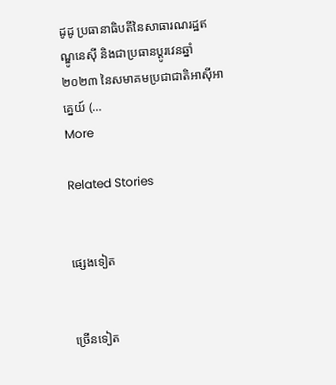ដូដូ ប្រធានាធិបតីនៃសាធារណរដ្ឋឥណ្ឌូនេស៊ី និងជាប្រធានប្តូរវេនឆ្នាំ២០២៣ នៃសមាគមប្រជាជាតិអាស៊ីអាគ្នេយ៍ (…
More

Related Stories


ផ្សេងទៀត


ច្រើនទៀត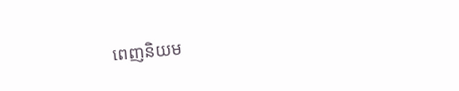ពេញនិយម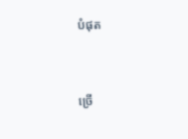បំផុត


ច្រើ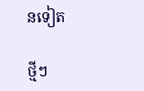នទៀត

ថ្មីៗ